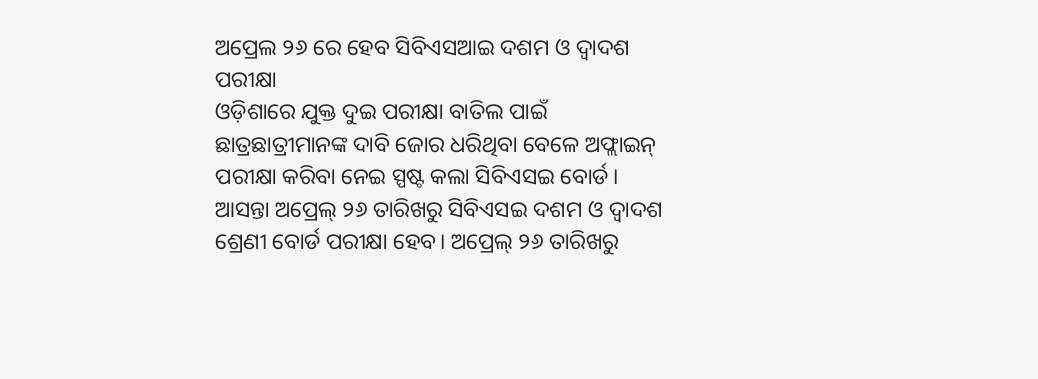ଅପ୍ରେଲ ୨୬ ରେ ହେବ ସିବିଏସଆଇ ଦଶମ ଓ ଦ୍ୱାଦଶ ପରୀକ୍ଷା
ଓଡ଼ିଶାରେ ଯୁକ୍ତ ଦୁଇ ପରୀକ୍ଷା ବାତିଲ ପାଇଁ ଛାତ୍ରଛାତ୍ରୀମାନଙ୍କ ଦାବି ଜୋର ଧରିଥିବା ବେଳେ ଅଫ୍ଲାଇନ୍ ପରୀକ୍ଷା କରିବା ନେଇ ସ୍ପଷ୍ଟ କଲା ସିବିଏସଇ ବୋର୍ଡ। ଆସନ୍ତା ଅପ୍ରେଲ୍ ୨୬ ତାରିଖରୁ ସିବିଏସଇ ଦଶମ ଓ ଦ୍ଵାଦଶ ଶ୍ରେଣୀ ବୋର୍ଡ ପରୀକ୍ଷା ହେବ। ଅପ୍ରେଲ୍ ୨୬ ତାରିଖରୁ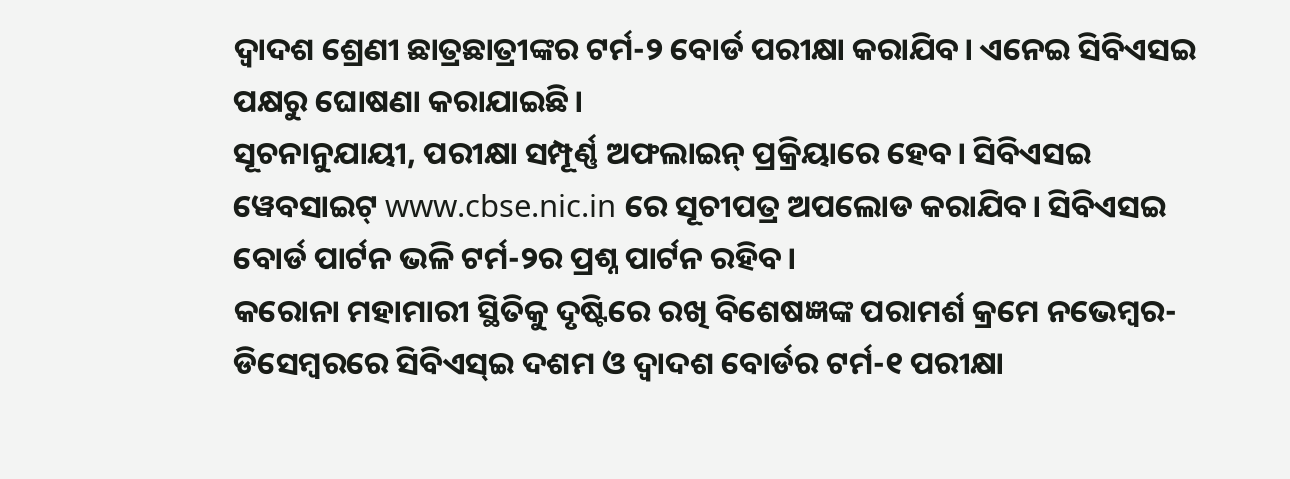ଦ୍ଵାଦଶ ଶ୍ରେଣୀ ଛାତ୍ରଛାତ୍ରୀଙ୍କର ଟର୍ମ-୨ ବୋର୍ଡ ପରୀକ୍ଷା କରାଯିବ। ଏନେଇ ସିବିଏସଇ ପକ୍ଷରୁ ଘୋଷଣା କରାଯାଇଛି।
ସୂଚନାନୁଯାୟୀ, ପରୀକ୍ଷା ସମ୍ପୂର୍ଣ୍ଣ ଅଫଲାଇନ୍ ପ୍ରକ୍ରିୟାରେ ହେବ। ସିବିଏସଇ ୱେବସାଇଟ୍ www.cbse.nic.in ରେ ସୂଚୀପତ୍ର ଅପଲୋଡ କରାଯିବ। ସିବିଏସଇ ବୋର୍ଡ ପାର୍ଟନ ଭଳି ଟର୍ମ-୨ର ପ୍ରଶ୍ନ ପାର୍ଟନ ରହିବ।
କରୋନା ମହାମାରୀ ସ୍ଥିତିକୁ ଦୃଷ୍ଟିରେ ରଖି ବିଶେଷଜ୍ଞଙ୍କ ପରାମର୍ଶ କ୍ରମେ ନଭେମ୍ବର-ଡିସେମ୍ବରରେ ସିବିଏସ୍ଇ ଦଶମ ଓ ଦ୍ଵାଦଶ ବୋର୍ଡର ଟର୍ମ-୧ ପରୀକ୍ଷା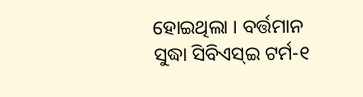ହୋଇଥିଲା । ବର୍ତ୍ତମାନ ସୁଦ୍ଧା ସିବିଏସ୍ଇ ଟର୍ମ-୧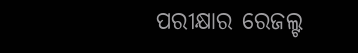ପରୀକ୍ଷାର ରେଜଲ୍ଟ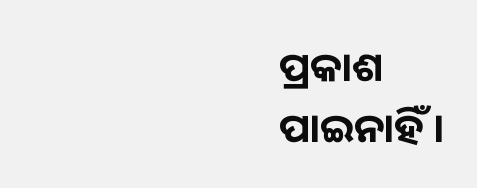ପ୍ରକାଶ ପାଇନାହିଁ ।